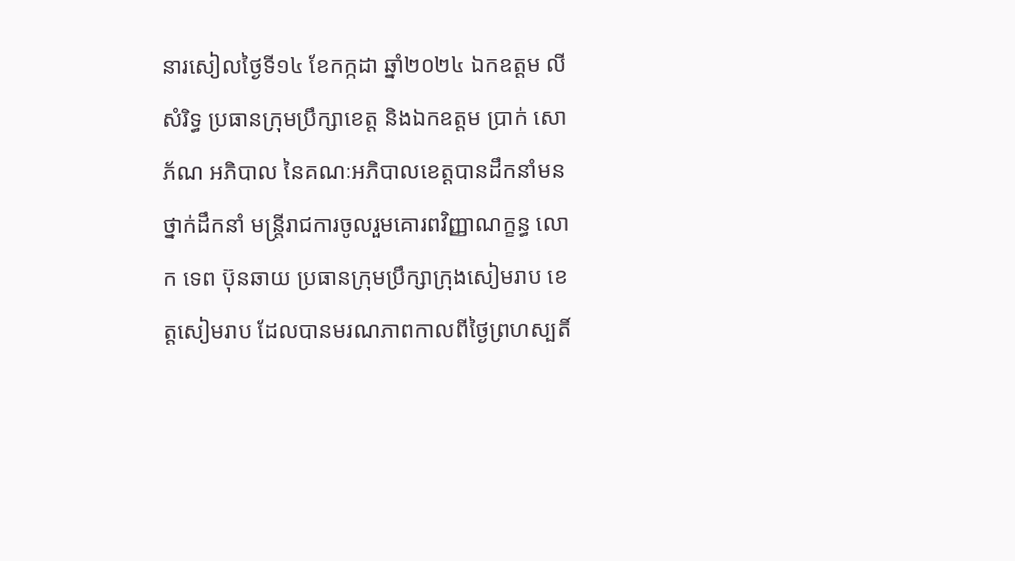នារសៀលថ្ងៃទី១៤ ខែកក្កដា ឆ្នាំ២០២៤ ឯកឧត្តម លី សំរិទ្ធ ប្រធានក្រុមប្រឹក្សាខេត្ត និងឯកឧត្តម ប្រាក់ សោភ័ណ អភិបាល នៃគណៈអភិបាលខេត្តបានដឹកនាំមនថ្នាក់ដឹកនាំ មន្ត្រីរាជការចូលរួមគោរពវិញ្ញាណក្ខន្ធ លោក ទេព ប៊ុនឆាយ ប្រធានក្រុមប្រឹក្សាក្រុងសៀមរាប ខេត្តសៀមរាប ដែលបានមរណភាពកាលពីថ្ងៃព្រហស្បតិ៍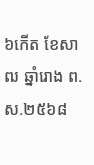៦កេីត ខែសាឍ ឆ្នាំរោង ព.ស.២៥៦៨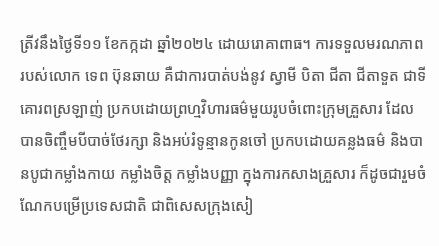ត្រីវនឹងថ្ងៃទី១១ ខែកក្កដា ឆ្នាំ២០២៤ ដោយរោគាពាធ។ ការទទួលមរណភាពរបស់លោក ទេព ប៊ុនឆាយ គឺជាការបាត់បង់នូវ ស្វាមី បិតា ជីតា ជីតាទួត ជាទីគោរពស្រឡាញ់ ប្រកបដោយព្រហ្មវិហារធម៌មួយរូបចំពោះក្រុមគ្រួសារ ដែលបានចិញ្ចឹមបីបាច់ថែរក្សា និងអប់រំទូន្មានកូនចៅ ប្រកបដោយគន្លងធម៌ និងបានបូជាកម្លាំងកាយ កម្លាំងចិត្ត កម្លាំងបញ្ញា ក្នុងការកសាងគ្រួសារ ក៏ដូចជារួមចំណែកបម្រើប្រទេសជាតិ ជាពិសេសក្រុងសៀ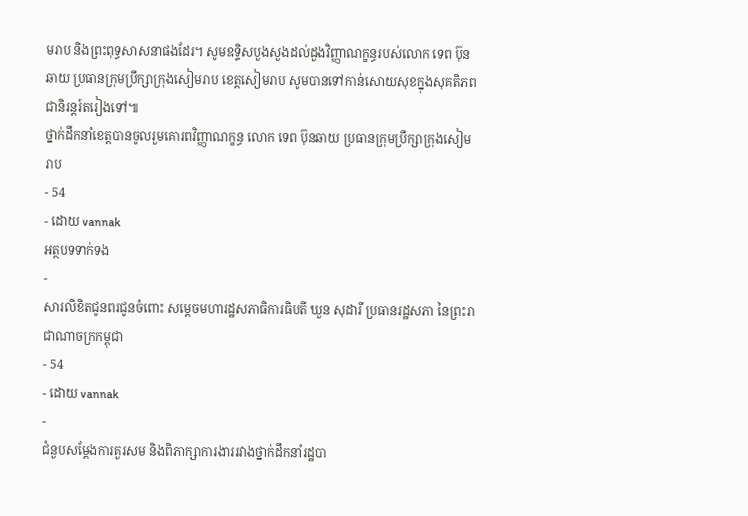មរាប និងព្រះពុទ្ធសាសនាផងដែរ។ សូមឧទ្ទិសបួងសួងដល់ដួងវិញ្ញាណក្ខន្ធរបស់លោក ទេព ប៊ុនឆាយ ប្រធានក្រុមប្រឹក្សាក្រុងសៀមរាប ខេត្តសៀមរាប សូមបានទៅកាន់សោយសុខក្នុងសុគតិភពជានិរន្តរ៍តរៀងទៅ៕
ថ្នាក់ដឹកនាំខេត្តបានចូលរួមគោរពវិញ្ញាណក្ខន្ធ លោក ទេព ប៊ុនឆាយ ប្រធានក្រុមប្រឹក្សាក្រុងសៀមរាប
- 54
- ដោយ vannak
អត្ថបទទាក់ទង
-
សារលិខិតជូនពរជូនចំពោះ សម្តេចមហារដ្ឋសភាធិការធិបតី ឃួន សុដារី ប្រធានរដ្ឋសភា នៃព្រះរាជាណាចក្រកម្ពុជា
- 54
- ដោយ vannak
-
ជំនួបសម្ដែងការគួរសម និងពិភាក្សាការងាររវាងថ្នាក់ដឹកនាំរដ្ឋបា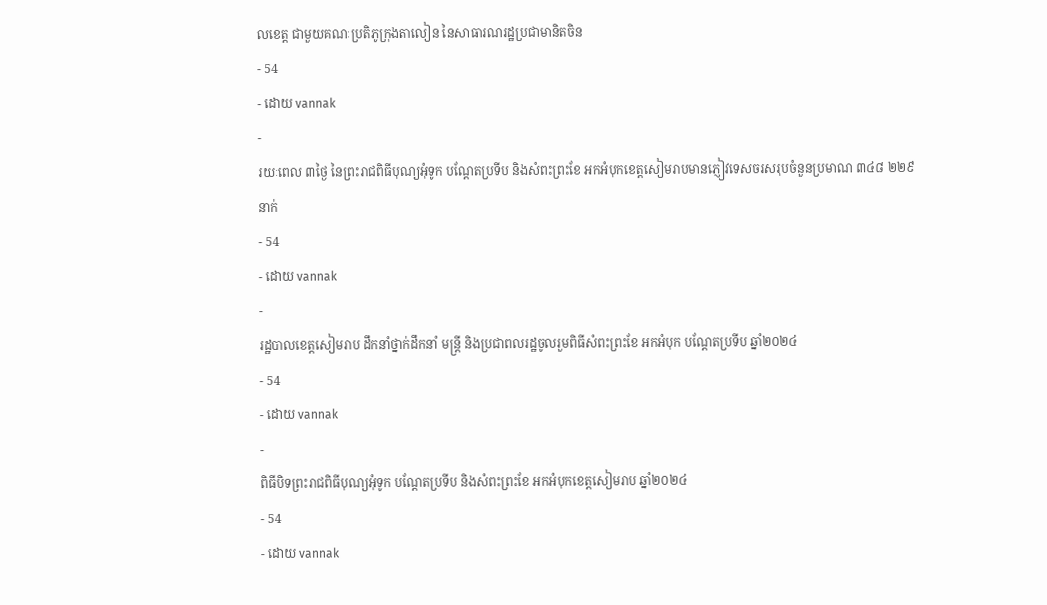លខេត្ត ជាមួយគណៈប្រតិភូក្រុងតាលៀន នៃសាធារណរដ្ឋប្រជាមានិតចិន
- 54
- ដោយ vannak
-
រយៈពេល ៣ថ្ងៃ នៃព្រះរាជពិធីបុណ្យអុំទូក បណ្តែតប្រទីប និងសំពះព្រះខែ អកអំបុកខេត្តសៀមរាបមានភ្ញៀវទេសចរសរុបចំនួនប្រមាណ ៣៤៨ ២២៩នាក់
- 54
- ដោយ vannak
-
រដ្ឋបាលខេត្តសៀមរាប ដឹកនាំថ្នាក់ដឹកនាំ មន្រ្តី និងប្រជាពលរដ្ឋចូលរួមពិធីសំពះព្រះខែ អកអំបុក បណ្ដែតប្រទីប ឆ្នាំ២០២៤
- 54
- ដោយ vannak
-
ពិធីបិទព្រះរាជពិធីបុណ្យអុំទូក បណ្តែតប្រទីប និងសំពះព្រះខែ អកអំបុកខេត្តសៀមរាប ឆ្នាំ២០២៤
- 54
- ដោយ vannak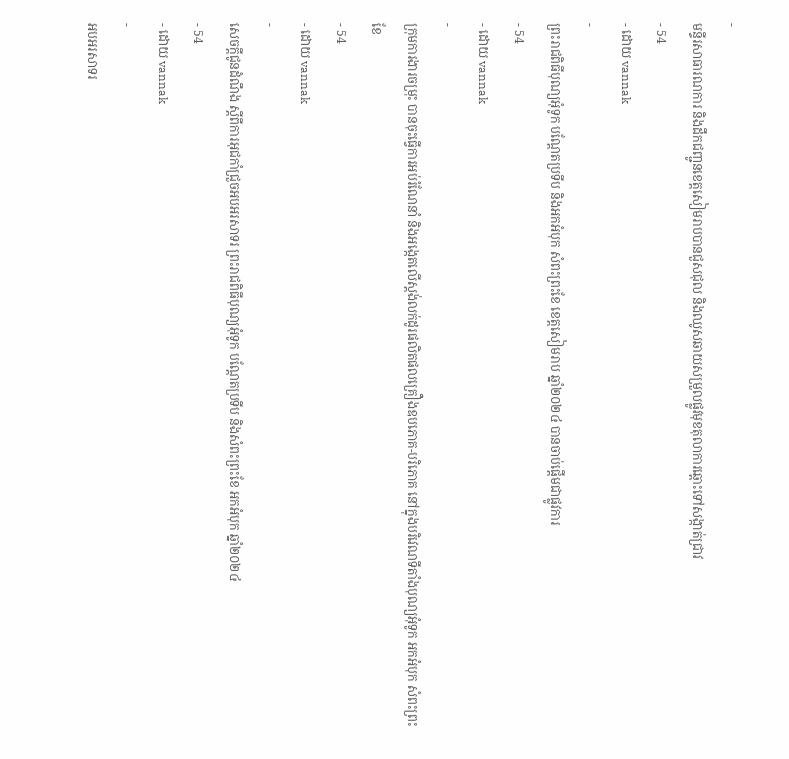-
មន្ទីរសាធារណការ និងដឹកជញ្ជូនខេត្តសៀមរាបបានជួសជុល និងឈូសឆាយសម្រួលផ្លូវមុខតុលាការឆ្ពោះទៅសង្កាត់ជ្រាវ
- 54
- ដោយ vannak
-
ព្រះរាជពិធីបុណ្យអុំទូក បណ្តែតប្រទីប និងអកអំបុក សំពះព្រះខែ ខេត្តសៀមរាប ឆ្នាំ២០២៤ បានចាប់ផ្ដើមជាផ្លូវការ
- 54
- ដោយ vannak
-
ក្រុមការងារចម្រុះ បានចុះធ្វើការអប់រំណែនាំ និងអង្កេតលើស្តង់លក់ដូរផលិតផលគ្រឿងឧបភោគ-បរិភោគ នៅក្នុងបរិវេណទីតាំងបុណ្យអុំទូក អកអំបុក សំពះព្រះខែ
- 54
- ដោយ vannak
-
សេចក្តីជូនដំណឹង ស្តីពីការអុជកាំជ្រួចអបអរសាទរ ព្រះរាជពិធីបុណ្យអុំទូក បណ្តែតប្រទីប និងសំពះព្រះខែ អកអំបុក ឆ្នាំ២០២៤
- 54
- ដោយ vannak
-
អបអរសាទរ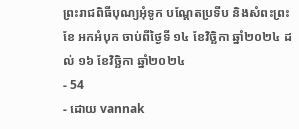ព្រះរាជពិធីបុណ្យអុំទូក បណ្ដែតប្រទីប និងសំពះព្រះខែ អកអំបុក ចាប់ពីថ្ងៃទី ១៤ ខែវិច្ឆិកា ឆ្នាំ២០២៤ ដល់ ១៦ ខែវិច្ឆិកា ឆ្នាំ២០២៤
- 54
- ដោយ vannak